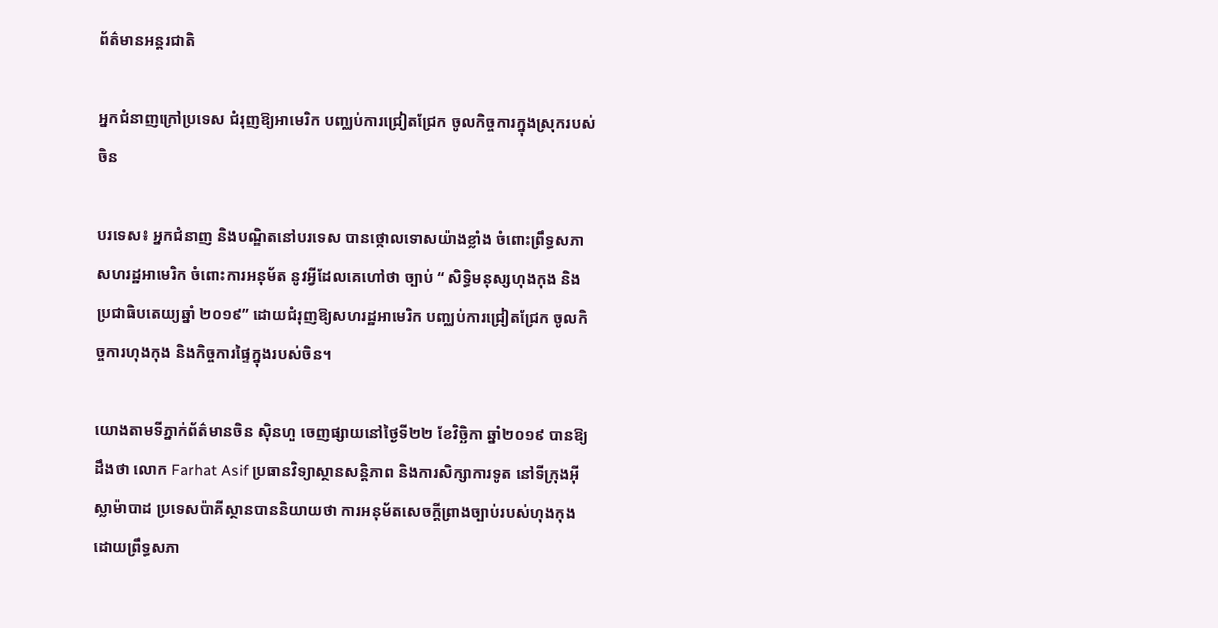ព័ត៌មានអន្តរជាតិ

អ្នកជំនាញក្រៅប្រទេស ជំរុញឱ្យអាមេរិក បញ្ឈប់ការជ្រៀតជ្រែក ចូលកិច្ចការក្នុងស្រុករបស់ចិន

បរទេស៖ អ្នកជំនាញ និងបណ្ឌិតនៅបរទេស បានថ្កោលទោសយ៉ាងខ្លាំង ចំពោះព្រឹទ្ធសភាសហរដ្ឋអាមេរិក ចំពោះការអនុម័ត នូវអ្វីដែលគេហៅថា ច្បាប់ “ សិទ្ធិមនុស្សហុងកុង និងប្រជាធិបតេយ្យឆ្នាំ ២០១៩” ដោយជំរុញឱ្យសហរដ្ឋអាមេរិក បញ្ឈប់ការជ្រៀតជ្រែក ចូលកិច្ចការហុងកុង និងកិច្ចការផ្ទៃក្នុងរបស់ចិន។

យោងតាមទីភ្នាក់ព័ត៌មានចិន ស៊ិនហួ ចេញផ្សាយនៅថ្ងៃទី២២ ខែវិច្ឆិកា ឆ្នាំ២០១៩ បានឱ្យដឹងថា លោក Farhat Asif ប្រធានវិទ្យាស្ថានសន្តិភាព និងការសិក្សាការទូត នៅទីក្រុងអ៊ីស្លាម៉ាបាដ ប្រទេសប៉ាគីស្ថានបាននិយាយថា ការអនុម័តសេចក្តីព្រាងច្បាប់របស់ហុងកុង ដោយព្រឹទ្ធសភា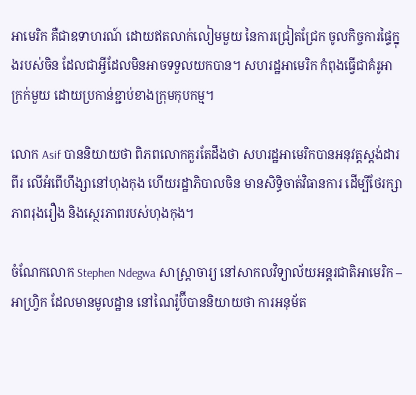អាមេរិក គឺជាឧទាហរណ៍ ដោយឥតលាក់លៀមមួយ នៃការជ្រៀតជ្រែក ចូលកិច្ចការផ្ទៃក្នុងរបស់ចិន ដែលជាអ្វីដែលមិនអាចទទួលយកបាន។ សហរដ្ឋអាមេរិក កំពុងធ្វើជាគំរូអាក្រក់មួយ ដោយប្រកាន់ខ្ជាប់ខាងក្រុមកុបកម្ម។

លោក Asif បាននិយាយថា ពិភពលោកគួរតែដឹងថា សហរដ្ឋអាមេរិកបានអនុវត្តស្តង់ដារពីរ លើអំពើហឹង្សានៅហុងកុង ហើយរដ្ឋាភិបាលចិន មានសិទ្ធិចាត់វិធានការ ដើម្បីថែរក្សាភាពរុងរឿង និងស្ថេរភាពរបស់ហុងកុង។

ចំណែកលោក Stephen Ndegwa សាស្ត្រាចារ្យ នៅសាកលវិទ្យាល័យអន្តរជាតិអាមេរិក – អាហ្វ្រិក ដែលមានមូលដ្ឋាន នៅណៃរ៉ូប៊ីបាននិយាយថា ការអនុម័ត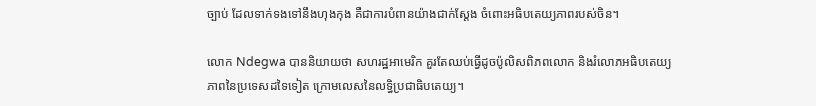ច្បាប់ ដែលទាក់ទងទៅនឹងហុងកុង គឺជាការបំពានយ៉ាងជាក់ស្តែង ចំពោះអធិបតេយ្យភាពរបស់ចិន។

លោក Ndegwa បាននិយាយថា សហរដ្ឋអាមេរិក គួរតែឈប់ធ្វើដូចប៉ូលិសពិភពលោក និងរំលោភអធិបតេយ្យភាពនៃប្រទេសដទៃទៀត ក្រោមលេសនៃលទ្ធិប្រជាធិបតេយ្យ។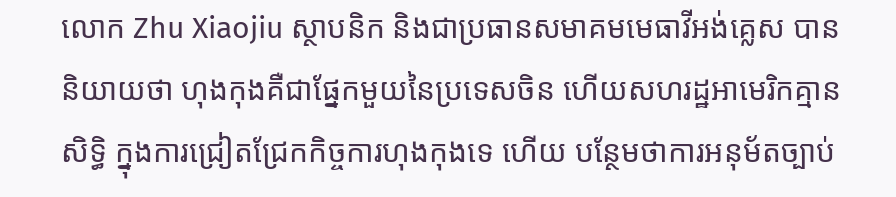លោក Zhu Xiaojiu ស្ថាបនិក និងជាប្រធានសមាគមមេធាវីអង់គ្លេស បាននិយាយថា ហុងកុងគឺជាផ្នែកមួយនៃប្រទេសចិន ហើយសហរដ្ឋអាមេរិកគ្មានសិទ្ធិ ក្នុងការជ្រៀតជ្រែកកិច្ចការហុងកុងទេ ហើយ បន្ថែមថាការអនុម័តច្បាប់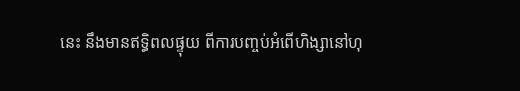នេះ នឹងមានឥទ្ធិពលផ្ទុយ ពីការបញ្ចប់អំពើហិង្សានៅហុ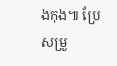ងកុង៕ ប្រែសម្រួ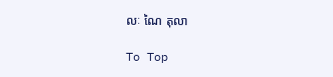លៈ ណៃ តុលា

To Top